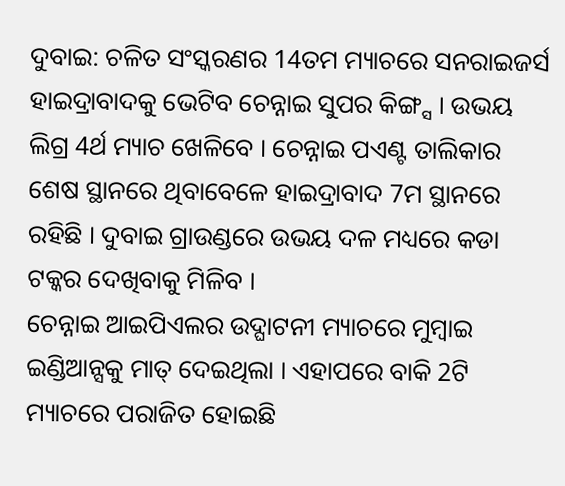ଦୁବାଇ: ଚଳିତ ସଂସ୍କରଣର 14ତମ ମ୍ୟାଚରେ ସନରାଇଜର୍ସ ହାଇଦ୍ରାବାଦକୁ ଭେଟିବ ଚେନ୍ନାଇ ସୁପର କିଙ୍ଗ୍ସ । ଉଭୟ ଲିଗ୍ର 4ର୍ଥ ମ୍ୟାଚ ଖେଳିବେ । ଚେନ୍ନାଇ ପଏଣ୍ଟ ତାଲିକାର ଶେଷ ସ୍ଥାନରେ ଥିବାବେଳେ ହାଇଦ୍ରାବାଦ 7ମ ସ୍ଥାନରେ ରହିଛି । ଦୁବାଇ ଗ୍ରାଉଣ୍ଡରେ ଉଭୟ ଦଳ ମଧ୍ୟରେ କଡା ଟକ୍କର ଦେଖିବାକୁ ମିଳିବ ।
ଚେନ୍ନାଇ ଆଇପିଏଲର ଉଦ୍ଘାଟନୀ ମ୍ୟାଚରେ ମୁମ୍ବାଇ ଇଣ୍ଡିଆନ୍ସକୁ ମାତ୍ ଦେଇଥିଲା । ଏହାପରେ ବାକି 2ଟି ମ୍ୟାଚରେ ପରାଜିତ ହୋଇଛି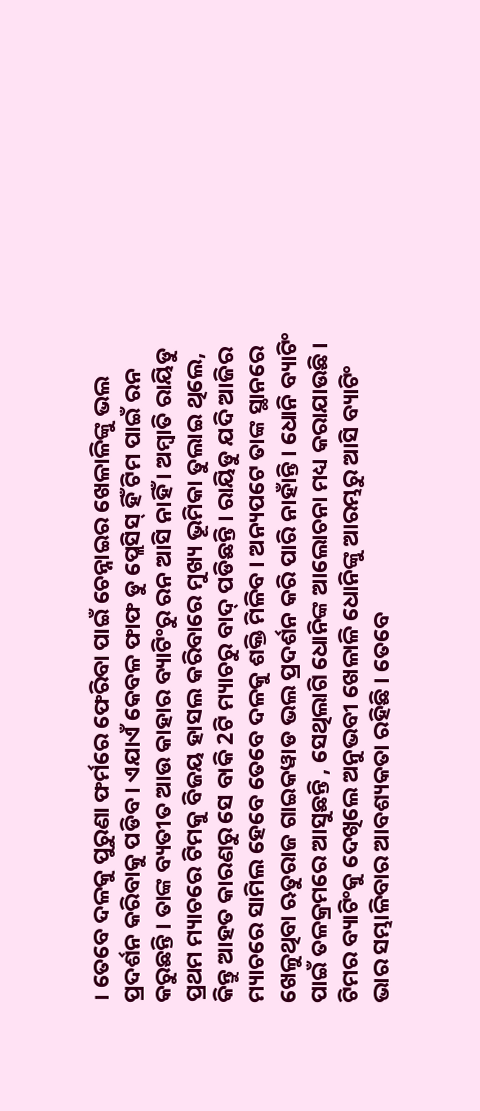। ତେବେ ଦଳକୁ ପୁରୁଣା ଫର୍ମରେ ଫେରିବା ପାଇଁ ଚେନ୍ନାଇର ଖେଳାଳିଙ୍କୁ ଭଲ ପ୍ରଦର୍ଶନ କରିବାକୁ ପଡିବ । ଏଯାଏଁ କେବଳ ଫାଫ ଡୁ ପ୍ଲେସିସ୍ ହିଁ ଟିମ ପାଇଁ ରନ କରୁଛନ୍ତି । ତାଙ୍କ ବ୍ୟତୀତ ଆଉ କାହାର ବ୍ୟାଟିଂରୁ ରନ ଆସି ନାହିଁ । ଅମ୍ବାତି ରାୟିଡୁ ପ୍ରଥମ ମ୍ୟାଚରେ ଟିମକୁ ବିଜୟ ହାସଲ କରିବାରେ ମୁଖ୍ୟ ଭୂମିକା ତୁଲାଇ ଥିଲେ, କିନ୍ତୁ ଆହତ କାରଣରୁ ସେ ବାକି 2ଟି ମ୍ୟାଚରୁ ବାଦ୍ ପଡିଛନ୍ତି । ରାୟିଡୁ ଯଦି ଆଜିର ମ୍ୟାଚରେ ସାମିଲ ହେବେ ତେବେ ଦଳକୁ ଶକ୍ତି ମିଳିବ । ଅନ୍ୟପଟେ ତାଙ୍କ ସ୍ଥାନରେ ଖେଳୁଥିବା ଋତୁରାଜ ଗାଇକୱାଡ ଭଲ ପ୍ରଦର୍ଶନ କରି ପାରି ନାହାଁନ୍ତି । ଧୋନି ବ୍ୟାଟିଂ ପାଇଁ ତଳକ୍ରମରେ ଆସୁଛନ୍ତି , ସେଥିଲାଗି ଧୋନିଙ୍କ ଆଲୋଚନା ମଧ୍ୟ କରାଯାଉଛି । ଟିମର ବ୍ୟାଟିଂକୁ ଦେଖିଲେ ଅନୁଭବୀ ଖେଳାଳି ଧୋନିଙ୍କୁ ଆରମ୍ଭରୁ ଆସି ବ୍ୟାଟିଂ ଭାର ସମ୍ଭାଳିବାର ଆବଶ୍ୟକତା ରହିଛି । ତେବେ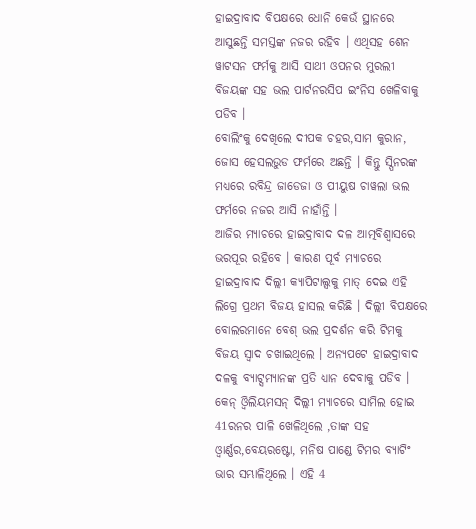ହାଇଦ୍ରାବାଦ ବିପକ୍ଷରେ ଧୋନି କେଉଁ ସ୍ଥାନରେ ଆସୁଛନ୍ତି ସମସ୍ତଙ୍କ ନଜର ରହିବ । ଏଥିସହ ଶେନ ୱାଟସନ ଫର୍ମକୁ ଆସି ସାଥୀ ଓପନର ମୁରଲୀ ବିଜୟଙ୍କ ସହ ଭଲ ପାର୍ଟନରସିପ ଇଂନିସ ଖେଳିବାକୁ ପଡିବ ।
ବୋଲିଂକୁ ଦେଖିଲେ ଦୀପକ ଚହର,ସାମ କୁରାନ, ଜୋସ ହେସଲଉୁଡ ଫର୍ମରେ ଅଛନ୍ତି । କିନ୍ତୁ ସ୍ପିନରଙ୍କ ମଧ୍ୟରେ ରବିନ୍ଦ୍ର ଜାଡେଜା ଓ ପୀୟୁଷ ଚାୱଲା ଭଲ ଫର୍ମରେ ନଜର ଆସି ନାହାଁନ୍ତି ।
ଆଜିର ମ୍ୟାଚରେ ହାଇଦ୍ରାବାଦ ଦଳ ଆତ୍ମବିଶ୍ବାସରେ ଭରପୂର ରହିବେ । କାରଣ ପୂର୍ବ ମ୍ୟାଚରେ ହାଇଦ୍ରାବାଦ ଦିଲ୍ଲୀ କ୍ୟାପିଟାଲ୍ସକୁ ମାତ୍ ଦେଇ ଏହି ଲିଗ୍ରେ ପ୍ରଥମ ବିଜୟ ହାସଲ କରିଛି । ଦିଲ୍ଲୀ ବିପକ୍ଷରେ ବୋଲରମାନେ ବେଶ୍ ଭଲ ପ୍ରଦର୍ଶନ କରି ଟିମକୁ ବିଜୟ ସ୍ବାଦ ଚଖାଇଥିଲେ । ଅନ୍ୟପଟେ ହାଇଦ୍ରାବାଦ ଦଳକୁ ବ୍ୟାଟ୍ସମ୍ୟାନଙ୍କ ପ୍ରତି ଧ୍ୟାନ ଦେବାକୁ ପଡିବ । କେନ୍ ଓ୍ବିଲିୟମସନ୍ ଦିଲ୍ଲୀ ମ୍ୟାଚରେ ସାମିଲ ହୋଇ 41ରନର ପାଳି ଖେଳିଥିଲେ ,ତାଙ୍କ ସହ ଓ୍ବାର୍ଣ୍ଣର,ବେୟରଷ୍ଟୋ, ମନିଷ ପାଣ୍ଡେ ଟିମର ବ୍ୟାଟିଂ ଭାର ସମ୍ଭାଳିଥିଲେ । ଏହି 4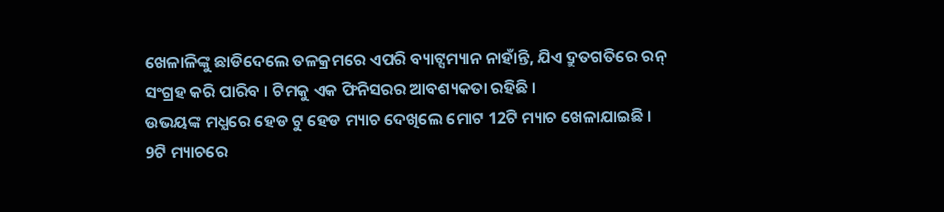ଖେଳାଳିଙ୍କୁ ଛାଡିଦେଲେ ତଳକ୍ରମରେ ଏପରି ବ୍ୟାଟ୍ସମ୍ୟାନ ନାହାଁନ୍ତି, ଯିଏ ଦ୍ରୁତଗତିରେ ରନ୍ ସଂଗ୍ରହ କରି ପାରିବ । ଟିମକୁ ଏକ ଫିନିସରର ଆବଶ୍ୟକତା ରହିଛି ।
ଉଭୟଙ୍କ ମଧ୍ଯରେ ହେଡ ଟୁ ହେଡ ମ୍ୟାଚ ଦେଖିଲେ ମୋଟ 12ଟି ମ୍ୟାଚ ଖେଳାଯାଇଛି । 9ଟି ମ୍ୟାଚରେ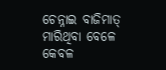ଚେନ୍ନାଇ ବାଜିମାତ୍ ମାରିଥିବା ବେଳେ କେବଳ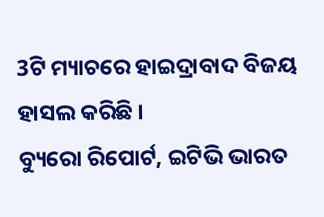3ଟି ମ୍ୟାଚରେ ହାଇଦ୍ରାବାଦ ବିଜୟ ହାସଲ କରିଛି ।
ବ୍ୟୁରୋ ରିପୋର୍ଟ, ଇଟିଭି ଭାରତ